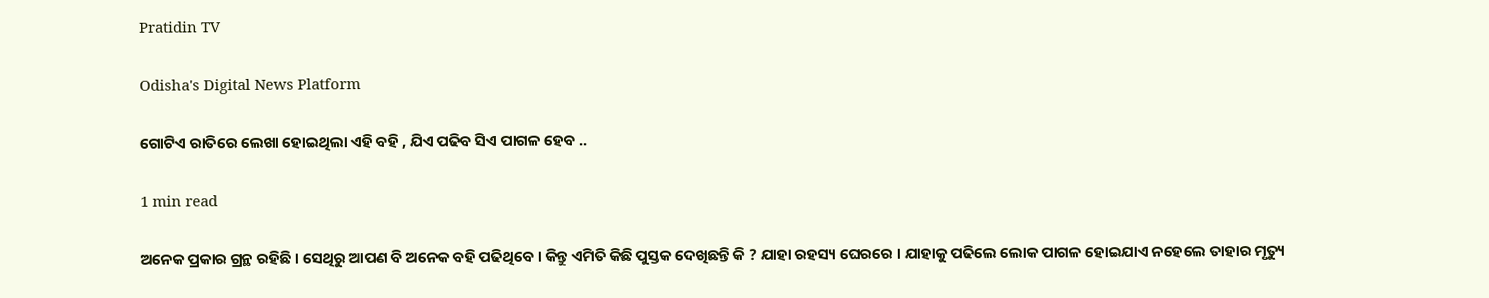Pratidin TV

Odisha's Digital News Platform

ଗୋଟିଏ ରାତିରେ ଲେଖା ହୋଇଥିଲା ଏହି ବହି , ଯିଏ ପଢିବ ସିଏ ପାଗଳ ହେବ ..

1 min read

ଅନେକ ପ୍ରକାର ଗ୍ରନ୍ଥ ରହିଛି । ସେଥିରୁ ଆପଣ ବି ଅନେକ ବହି ପଢିଥିବେ । କିନ୍ତୁ ଏମିତି କିଛି ପୁସ୍ତକ ଦେଖିଛନ୍ତି କି ? ଯାହା ରହସ୍ୟ ଘେରରେ । ଯାହାକୁ ପଢିଲେ ଲୋକ ପାଗଳ ହୋଇଯାଏ ନହେଲେ ତାହାର ମୃତ୍ୟୁ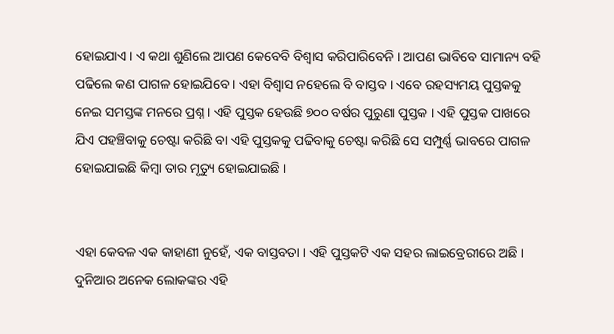ହୋଇଯାଏ । ଏ କଥା ଶୁଣିଲେ ଆପଣ କେବେବି ବିଶ୍ୱାସ କରିପାରିବେନି । ଆପଣ ଭାବିବେ ସାମାନ୍ୟ ବହି ପଢିଲେ କଣ ପାଗଳ ହୋଇଯିବେ । ଏହା ବିଶ୍ୱାସ ନହେଲେ ବି ବାସ୍ତବ । ଏବେ ରହସ୍ୟମୟ ପୁସ୍ତକକୁ ନେଇ ସମସ୍ତଙ୍କ ମନରେ ପ୍ରଶ୍ନ । ଏହି ପୁସ୍ତକ ହେଉଛି ୭୦୦ ବର୍ଷର ପୁରୁଣା ପୁସ୍ତକ । ଏହି ପୁସ୍ତକ ପାଖରେ ଯିଏ ପହଞ୍ଚିବାକୁ ଚେଷ୍ଟା କରିଛି ବା ଏହି ପୁସ୍ତକକୁ ପଢିବାକୁ ଚେଷ୍ଟା କରିଛି ସେ ସମ୍ପୁର୍ଣ୍ଣ ଭାବରେ ପାଗଳ ହୋଇଯାଇଛି କିମ୍ବା ତାର ମୃତ୍ୟୁ ହୋଇଯାଇଛି ।


ଏହା କେବଳ ଏକ କାହାଣୀ ନୁହେଁ, ଏକ ବାସ୍ତବତା । ଏହି ପୁସ୍ତକଟି ଏକ ସହର ଲାଇବ୍ରେରୀରେ ଅଛି । ଦୁନିଆର ଅନେକ ଲୋକଙ୍କର ଏହି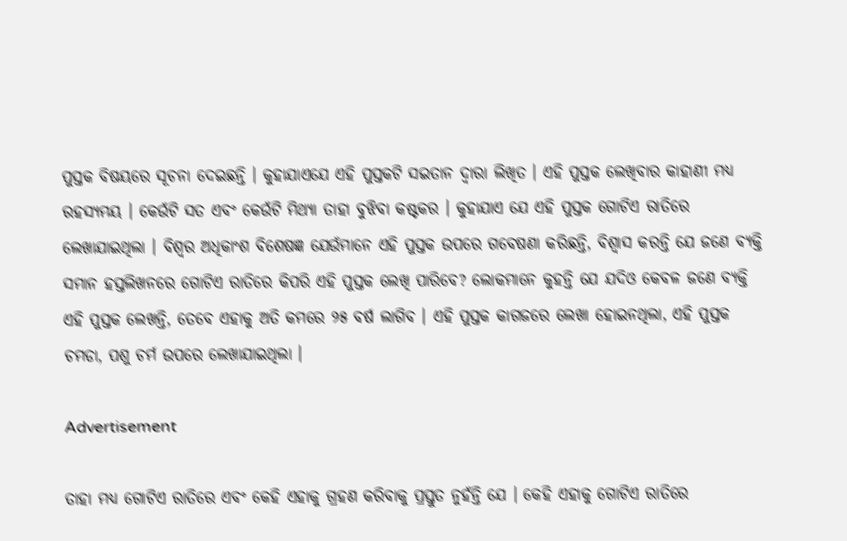ପୁସ୍ତକ ବିଷୟରେ ସୂଚନା ଦେଇଛନ୍ତି । କୁହାଯାଏଯେ ଏହି ପୁସ୍ତକଟି ସଇତାନ ଦ୍ୱାରା ଲିଖିତ । ଏହି ପୁସ୍ତକ ଲେଖିବାର କାହାଣୀ ମଧ୍ୟ ରହସ୍ୟମୟ । କେଉଁଟି ସତ ଏବଂ କେଉଁଟି ମିଥ୍ୟା ତାହା ବୁଝିବା କଷ୍ଟକର । କୁହାଯାଏ ଯେ ଏହି ପୁସ୍ତକ ଗୋଟିଏ ରାତିରେ ଲେଖାଯାଇଥିଲା । ବିଶ୍ୱର ଅଧିକାଂଶ ବିଶେଷଜ୍ଞ ଯେଉଁମାନେ ଏହି ପୁସ୍ତକ ଉପରେ ଗବେଷଣା କରିଛନ୍ତି, ବିଶ୍ୱାସ କରନ୍ତି ଯେ ଜଣେ ବ୍ୟକ୍ତି ସମାନ ହସ୍ତଲିଖନରେ ଗୋଟିଏ ରାତିରେ କିପରି ଏହି ପୁସ୍ତକ ଲେଖି ପାରିବେ? ଲୋକମାନେ କୁହନ୍ତି ଯେ ଯଦିଓ କେବଳ ଜଣେ ବ୍ୟକ୍ତି ଏହି ପୁସ୍ତକ ଲେଖନ୍ତି, ତେବେ ଏହାକୁ ଅତି କମରେ ୨୫ ବର୍ଷ ଲାଗିବ । ଏହି ପୁସ୍ତକ କାଗଜରେ ଲେଖା ହୋଇନଥିଲା, ଏହି ପୁସ୍ତକ ଚମଡା, ପଶୁ ଚର୍ମ ଉପରେ ଲେଖାଯାଇଥିଲା ।

Advertisement

ତାହା ମଧ୍ୟ ଗୋଟିଏ ରାତିରେ ଏବଂ କେହି ଏହାକୁ ଗ୍ରହଣ କରିବାକୁ ପ୍ରସ୍ତୁତ ନୁହଁନ୍ତି ଯେ । କେହି ଏହାକୁ ଗୋଟିଏ ରାତିରେ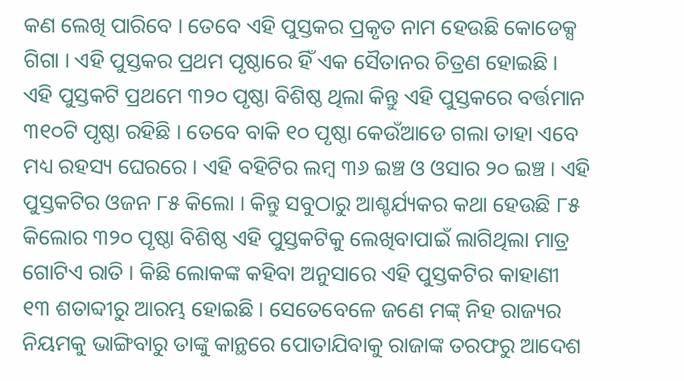କଣ ଲେଖି ପାରିବେ । ତେବେ ଏହି ପୁସ୍ତକର ପ୍ରକୃତ ନାମ ହେଉଛି କୋଡେକ୍ସ ଗିଗା । ଏହି ପୁସ୍ତକର ପ୍ରଥମ ପୃଷ୍ଠାରେ ହିଁ ଏକ ସୈତାନର ଚିତ୍ରଣ ହୋଇଛି । ଏହି ପୁସ୍ତକଟି ପ୍ରଥମେ ୩୨୦ ପୃଷ୍ଠା ବିଶିଷ୍ଠ ଥିଲା କିନ୍ତୁ ଏହି ପୁସ୍ତକରେ ବର୍ତ୍ତମାନ ୩୧୦ଟି ପୃଷ୍ଠା ରହିଛି । ତେବେ ବାକି ୧୦ ପୃଷ୍ଠା କେଉଁଆଡେ ଗଲା ତାହା ଏବେ ମଧ୍ୟ ରହସ୍ୟ ଘେରରେ । ଏହି ବହିଟିର ଲମ୍ବ ୩୬ ଇଞ୍ଚ ଓ ଓସାର ୨୦ ଇଞ୍ଚ । ଏହି ପୁସ୍ତକଟିର ଓଜନ ୮୫ କିଲୋ । କିନ୍ତୁ ସବୁଠାରୁ ଆଶ୍ଚର୍ଯ୍ୟକର କଥା ହେଉଛି ୮୫ କିଲୋର ୩୨୦ ପୃଷ୍ଠା ବିଶିଷ୍ଠ ଏହି ପୁସ୍ତକଟିକୁ ଲେଖିବାପାଇଁ ଲାଗିଥିଲା ମାତ୍ର ଗୋଟିଏ ରାତି । କିଛି ଲୋକଙ୍କ କହିବା ଅନୁସାରେ ଏହି ପୁସ୍ତକଟିର କାହାଣୀ ୧୩ ଶତାବ୍ଦୀରୁ ଆରମ୍ଭ ହୋଇଛି । ସେତେବେଳେ ଜଣେ ମଙ୍କ୍ ନିହ ରାଜ୍ୟର ନିୟମକୁ ଭାଙ୍ଗିବାରୁ ତାଙ୍କୁ କାନ୍ଥରେ ପୋତାଯିବାକୁ ରାଜାଙ୍କ ତରଫରୁ ଆଦେଶ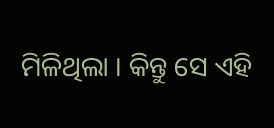ମିଳିଥିଲା । କିନ୍ତୁ ସେ ଏହି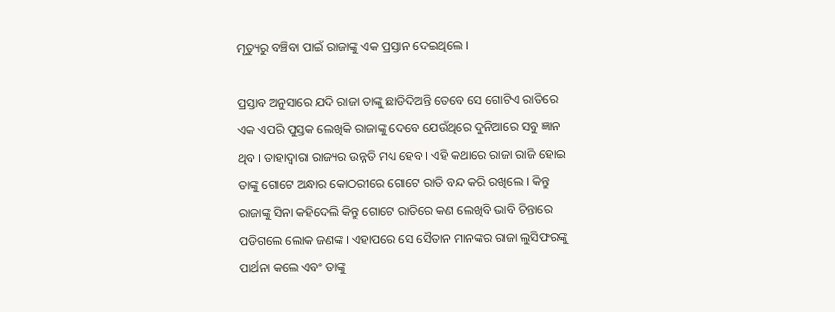ମୃତ୍ୟୁରୁ ବଞ୍ଚିବା ପାଇଁ ରାଜାଙ୍କୁ ଏକ ପ୍ରସ୍ତାନ ଦେଇଥିଲେ ।

ପ୍ରସ୍ତାବ ଅନୁସାରେ ଯଦି ରାଜା ତାଙ୍କୁ ଛାଡିଦିଅନ୍ତି ତେବେ ସେ ଗୋଟିଏ ରାତିରେ ଏକ ଏପରି ପୁସ୍ତକ ଲେଖିକି ରାଜାଙ୍କୁ ଦେବେ ଯେଉଁଥିରେ ଦୁନିଆରେ ସବୁ ଜ୍ଞାନ ଥିବ । ତାହାଦ୍ୱାରା ରାଜ୍ୟର ଉନ୍ନତି ମଧ୍ୟ ହେବ । ଏହି କଥାରେ ରାଜା ରାଜି ହୋଇ ତାଙ୍କୁ ଗୋଟେ ଅନ୍ଧାର କୋଠରୀରେ ଗୋଟେ ରାତି ବନ୍ଦ କରି ରଖିଲେ । କିନ୍ତୁ ରାଜାଙ୍କୁ ସିନା କହିଦେଲି କିନ୍ତୁ ଗୋଟେ ରାତିରେ କଣ ଲେଖିବି ଭାବି ଚିନ୍ତାରେ ପଡିଗଲେ ଲୋକ ଜଣଙ୍କ । ଏହାପରେ ସେ ସୈତାନ ମାନଙ୍କର ରାଜା ଲୁସିଫରଙ୍କୁ ପାର୍ଥନା କଲେ ଏବଂ ତାଙ୍କୁ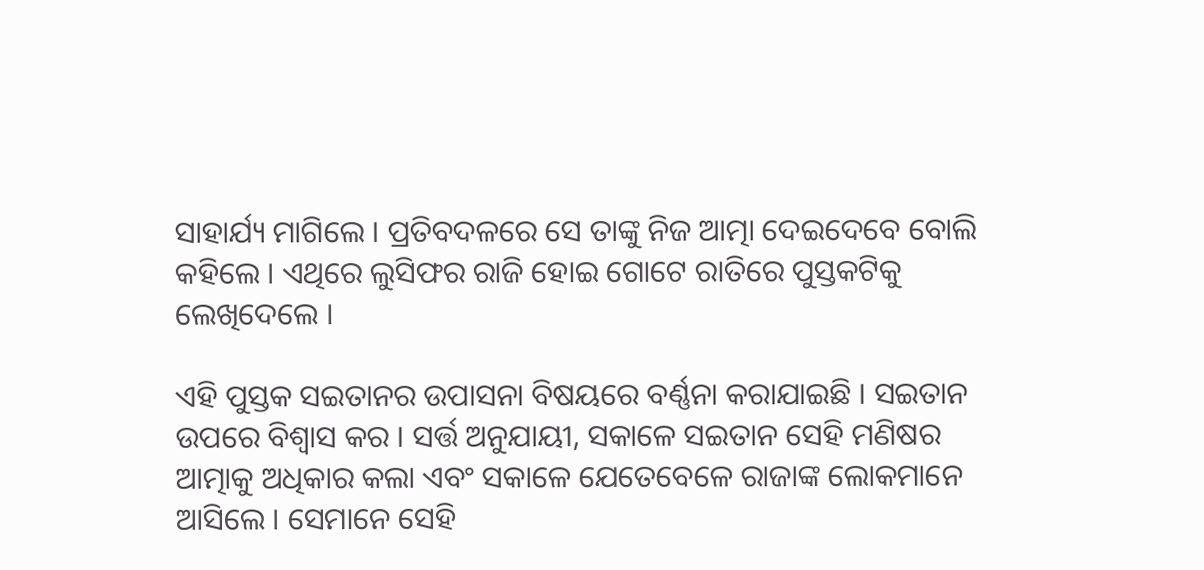ସାହାର୍ଯ୍ୟ ମାଗିଲେ । ପ୍ରତିବଦଳରେ ସେ ତାଙ୍କୁ ନିଜ ଆତ୍ମା ଦେଇଦେବେ ବୋଲି କହିଲେ । ଏଥିରେ ଲୁସିଫର ରାଜି ହୋଇ ଗୋଟେ ରାତିରେ ପୁସ୍ତକଟିକୁ ଲେଖିଦେଲେ ।

ଏହି ପୁସ୍ତକ ସଇତାନର ଉପାସନା ବିଷୟରେ ବର୍ଣ୍ଣନା କରାଯାଇଛି । ସଇତାନ ଉପରେ ବିଶ୍ୱାସ କର । ସର୍ତ୍ତ ଅନୁଯାୟୀ, ସକାଳେ ସଇତାନ ସେହି ମଣିଷର ଆତ୍ମାକୁ ଅଧିକାର କଲା ଏବଂ ସକାଳେ ଯେତେବେଳେ ରାଜାଙ୍କ ଲୋକମାନେ ଆସିଲେ । ସେମାନେ ସେହି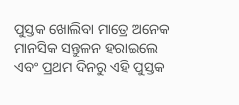ପୁସ୍ତକ ଖୋଲିବା ମାତ୍ରେ ଅନେକ ମାନସିକ ସନ୍ତୁଳନ ହରାଇଲେ ଏବଂ ପ୍ରଥମ ଦିନରୁ ଏହି ପୁସ୍ତକ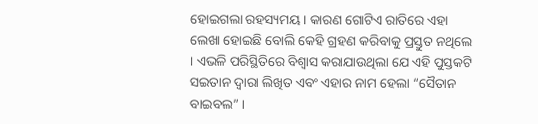ହୋଇଗଲା ରହସ୍ୟମୟ । କାରଣ ଗୋଟିଏ ରାତିରେ ଏହା ଲେଖା ହୋଇଛି ବୋଲି କେହି ଗ୍ରହଣ କରିବାକୁ ପ୍ରସ୍ତୁତ ନଥିଲେ । ଏଭଳି ପରିସ୍ଥିତିରେ ବିଶ୍ୱାସ କରାଯାଉଥିଲା ଯେ ଏହି ପୁସ୍ତକଟି ସଇତାନ ଦ୍ୱାରା ଲିଖିତ ଏବଂ ଏହାର ନାମ ହେଲା “ସୈତାନ ବାଇବଲ” ।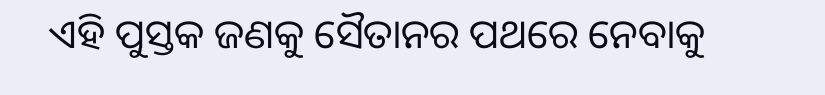ଏହି ପୁସ୍ତକ ଜଣକୁ ସୈତାନର ପଥରେ ନେବାକୁ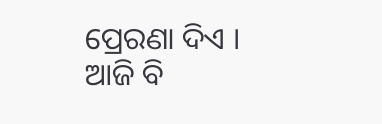ପ୍ରେରଣା ଦିଏ । ଆଜି ବି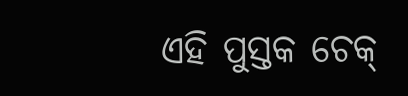ଏହି ପୁସ୍ତକ ଚେକ୍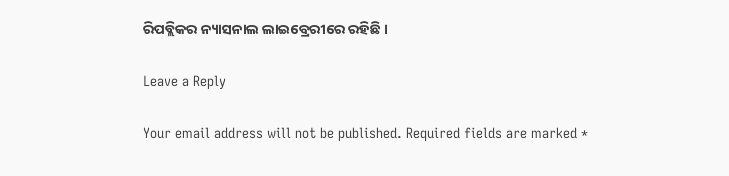ରିପବ୍ଲିକର ନ୍ୟାସନାଲ ଲାଇବ୍ରେରୀରେ ରହିଛି ।

Leave a Reply

Your email address will not be published. Required fields are marked *